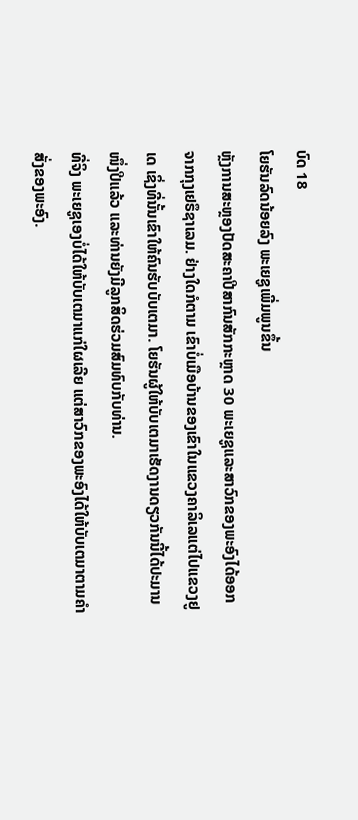ບົດ 18
ໂຍຮັນລົດນ້ອຍລົງ ພະເຍຊູເພີ່ມພູນຂຶ້ນ
ຫຼັງການສະຫຼອງປັດສະຄາປີສາກົນສັກກະຫຼາດ 30 ພະເຍຊູແລະສາວົກຂອງພະອົງໄດ້ອອກຈາກກຸງເຢຣຶຊາເລມ. ຢ່າງໃດກໍຕາມ ເຂົາບໍ່ເມືອບ້ານຂອງເຂົາໃນແຂວງຄາລິເລແຕ່ໄປແຂວງຢູເດ ເຊິ່ງທີ່ນັ້ນເຂົາໃຫ້ຄົນຮັບບັບເຕມາ. ໂຍຮັນຜູ້ໃຫ້ບັບເຕມາເຮັດງານດຽວກັນນີ້ໄດ້ປະມານໜຶ່ງປີແລ້ວ ແລະທ່ານຍັງມີລູກສິດຮ່ວມສົມທົບກັບທ່ານ.
ທີ່ຈິງ ພະເຍຊູເອງບໍ່ໄດ້ໃຫ້ບັບເຕມາແກ່ໃຜເລີຍ ແຕ່ສາວົກຂອງພະອົງໄດ້ໃຫ້ບັບເຕມາຕາມຄຳສັ່ງຂອງພະອົງ.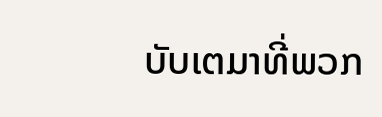ບັບເຕມາທີ່ພວກ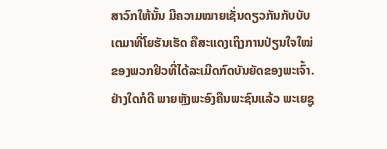ສາວົກໃຫ້ນັ້ນ ມີຄວາມໝາຍເຊັ່ນດຽວກັນກັບບັບເຕມາທີ່ໂຍຮັນເຮັດ ຄືສະແດງເຖິງການປ່ຽນໃຈໃໝ່ຂອງພວກຢິວທີ່ໄດ້ລະເມີດກົດບັນຍັດຂອງພະເຈົ້າ. ຢ່າງໃດກໍດີ ພາຍຫຼັງພະອົງຄືນພະຊົນແລ້ວ ພະເຍຊູ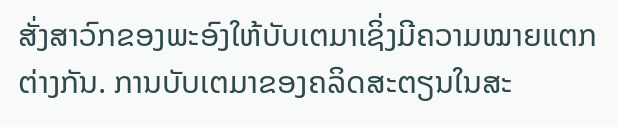ສັ່ງສາວົກຂອງພະອົງໃຫ້ບັບເຕມາເຊິ່ງມີຄວາມໝາຍແຕກຕ່າງກັນ. ການບັບເຕມາຂອງຄລິດສະຕຽນໃນສະ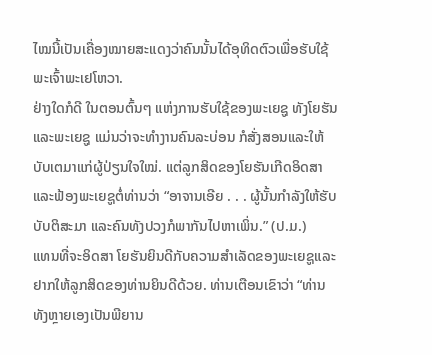ໄໝນີ້ເປັນເຄື່ອງໝາຍສະແດງວ່າຄົນນັ້ນໄດ້ອຸທິດຕົວເພື່ອຮັບໃຊ້ພະເຈົ້າພະເຢໂຫວາ.
ຢ່າງໃດກໍດີ ໃນຕອນຕົ້ນໆ ແຫ່ງການຮັບໃຊ້ຂອງພະເຍຊູ ທັງໂຍຮັນແລະພະເຍຊູ ແມ່ນວ່າຈະທຳງານຄົນລະບ່ອນ ກໍສັ່ງສອນແລະໃຫ້ບັບເຕມາແກ່ຜູ້ປ່ຽນໃຈໃໝ່. ແຕ່ລູກສິດຂອງໂຍຮັນເກີດອິດສາແລະຟ້ອງພະເຍຊູຕໍ່ທ່ານວ່າ “ອາຈານເອີຍ . . . ຜູ້ນັ້ນກຳລັງໃຫ້ຮັບບັບຕິສະມາ ແລະຄົນທັງປວງກໍພາກັນໄປຫາເພິ່ນ.” (ປ.ມ.)
ແທນທີ່ຈະອິດສາ ໂຍຮັນຍິນດີກັບຄວາມສຳເລັດຂອງພະເຍຊູແລະຢາກໃຫ້ລູກສິດຂອງທ່ານຍິນດີດ້ວຍ. ທ່ານເຕືອນເຂົາວ່າ “ທ່ານທັງຫຼາຍເອງເປັນພີຍານ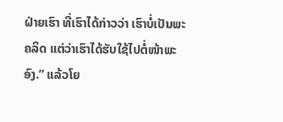ຝ່າຍເຮົາ ທີ່ເຮົາໄດ້ກ່າວວ່າ ເຮົາບໍ່ເປັນພະຄລິດ ແຕ່ວ່າເຮົາໄດ້ຮັບໃຊ້ໄປຕໍ່ໜ້າພະອົງ.” ແລ້ວໂຍ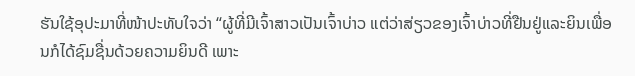ຮັນໃຊ້ອຸປະມາທີ່ໜ້າປະທັບໃຈວ່າ “ຜູ້ທີ່ມີເຈົ້າສາວເປັນເຈົ້າບ່າວ ແຕ່ວ່າສ່ຽວຂອງເຈົ້າບ່າວທີ່ຢືນຢູ່ແລະຍິນເພື່ອນກໍໄດ້ຊົມຊື່ນດ້ວຍຄວາມຍິນດີ ເພາະ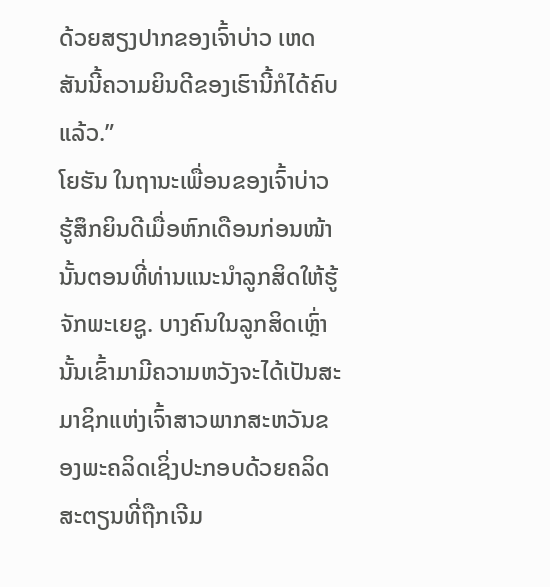ດ້ວຍສຽງປາກຂອງເຈົ້າບ່າວ ເຫດສັນນີ້ຄວາມຍິນດີຂອງເຮົານີ້ກໍໄດ້ຄົບແລ້ວ.”
ໂຍຮັນ ໃນຖານະເພື່ອນຂອງເຈົ້າບ່າວ ຮູ້ສຶກຍິນດີເມື່ອຫົກເດືອນກ່ອນໜ້ານັ້ນຕອນທີ່ທ່ານແນະນຳລູກສິດໃຫ້ຮູ້ຈັກພະເຍຊູ. ບາງຄົນໃນລູກສິດເຫຼົ່ານັ້ນເຂົ້າມາມີຄວາມຫວັງຈະໄດ້ເປັນສະມາຊິກແຫ່ງເຈົ້າສາວພາກສະຫວັນຂອງພະຄລິດເຊິ່ງປະກອບດ້ວຍຄລິດສະຕຽນທີ່ຖືກເຈີມ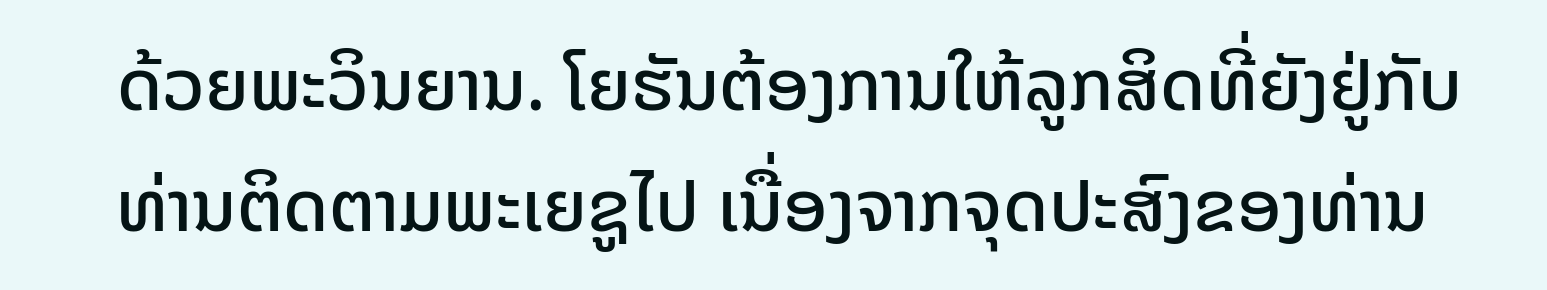ດ້ວຍພະວິນຍານ. ໂຍຮັນຕ້ອງການໃຫ້ລູກສິດທີ່ຍັງຢູ່ກັບທ່ານຕິດຕາມພະເຍຊູໄປ ເນື່ອງຈາກຈຸດປະສົງຂອງທ່ານ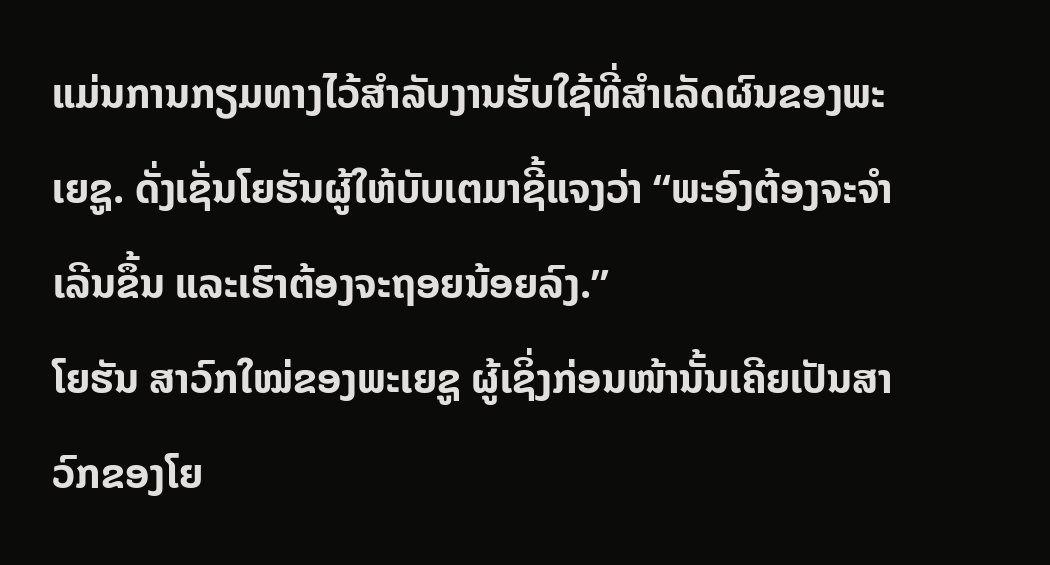ແມ່ນການກຽມທາງໄວ້ສຳລັບງານຮັບໃຊ້ທີ່ສຳເລັດຜົນຂອງພະເຍຊູ. ດັ່ງເຊັ່ນໂຍຮັນຜູ້ໃຫ້ບັບເຕມາຊີ້ແຈງວ່າ “ພະອົງຕ້ອງຈະຈຳເລີນຂຶ້ນ ແລະເຮົາຕ້ອງຈະຖອຍນ້ອຍລົງ.”
ໂຍຮັນ ສາວົກໃໝ່ຂອງພະເຍຊູ ຜູ້ເຊິ່ງກ່ອນໜ້ານັ້ນເຄີຍເປັນສາວົກຂອງໂຍ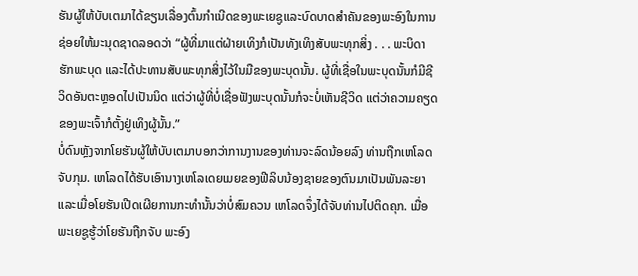ຮັນຜູ້ໃຫ້ບັບເຕມາໄດ້ຂຽນເລື່ອງຕົ້ນກຳເນີດຂອງພະເຍຊູແລະບົດບາດສຳຄັນຂອງພະອົງໃນການຊ່ອຍໃຫ້ມະນຸດຊາດລອດວ່າ “ຜູ້ທີ່ມາແຕ່ຝ່າຍເທິງກໍເປັນທັງເທິງສັບພະທຸກສິ່ງ . . . ພະບິດາຮັກພະບຸດ ແລະໄດ້ປະທານສັບພະທຸກສິ່ງໄວ້ໃນມືຂອງພະບຸດນັ້ນ. ຜູ້ທີ່ເຊື່ອໃນພະບຸດນັ້ນກໍມີຊີວິດອັນຕະຫຼອດໄປເປັນນິດ ແຕ່ວ່າຜູ້ທີ່ບໍ່ເຊື່ອຟັງພະບຸດນັ້ນກໍຈະບໍ່ເຫັນຊີວິດ ແຕ່ວ່າຄວາມຄຽດຂອງພະເຈົ້າກໍຕັ້ງຢູ່ເທິງຜູ້ນັ້ນ.”
ບໍ່ດົນຫຼັງຈາກໂຍຮັນຜູ້ໃຫ້ບັບເຕມາບອກວ່າການງານຂອງທ່ານຈະລົດນ້ອຍລົງ ທ່ານຖືກເຫໂລດຈັບກຸມ. ເຫໂລດໄດ້ຮັບເອົານາງເຫໂລເດຍເມຍຂອງຟີລິບນ້ອງຊາຍຂອງຕົນມາເປັນພັນລະຍາ ແລະເມື່ອໂຍຮັນເປີດເຜີຍການກະທຳນັ້ນວ່າບໍ່ສົມຄວນ ເຫໂລດຈຶ່ງໄດ້ຈັບທ່ານໄປຕິດຄຸກ. ເມື່ອພະເຍຊູຮູ້ວ່າໂຍຮັນຖືກຈັບ ພະອົງ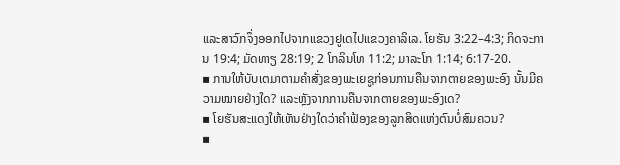ແລະສາວົກຈຶ່ງອອກໄປຈາກແຂວງຢູເດໄປແຂວງຄາລິເລ. ໂຍຮັນ 3:22–4:3; ກິດຈະການ 19:4; ມັດທາຽ 28:19; 2 ໂກລິນໂທ 11:2; ມາລະໂກ 1:14; 6:17-20.
▪ ການໃຫ້ບັບເຕມາຕາມຄຳສັ່ງຂອງພະເຍຊູກ່ອນການຄືນຈາກຕາຍຂອງພະອົງ ນັ້ນມີຄວາມໝາຍຢ່າງໃດ? ແລະຫຼັງຈາກການຄືນຈາກຕາຍຂອງພະອົງເດ?
▪ ໂຍຮັນສະແດງໃຫ້ເຫັນຢ່າງໃດວ່າຄຳຟ້ອງຂອງລູກສິດແຫ່ງຕົນບໍ່ສົມຄວນ?
▪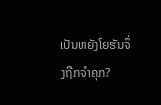ເປັນຫຍັງໂຍຮັນຈຶ່ງຖືກຈຳຄຸກ?